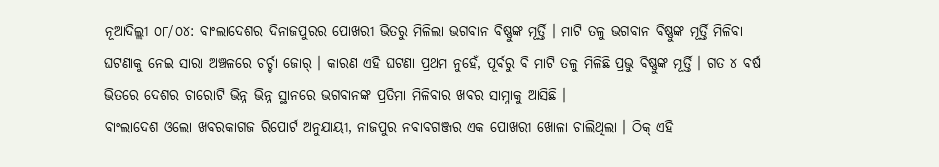ନୂଆଦିଲ୍ଲୀ ୦୮/୦୪: ବାଂଲାଦେଶର ଦିନାଜପୁରର ପୋଖରୀ ଭିତରୁ ମିଳିଲା ଭଗବାନ ବିଷ୍ଣୁଙ୍କ ମୂର୍ତ୍ତି । ମାଟି ତଳୁ ଭଗବାନ ବିଷ୍ଣୁଙ୍କ ମୂର୍ତ୍ତି ମିଳିବା ଘଟଣାକୁ ନେଇ ସାରା ଅଞ୍ଚଳରେ ଚର୍ଚ୍ଚା ଜୋର୍ । କାରଣ ଏହି ଘଟଣା ପ୍ରଥମ ନୁହେଁ, ପୂର୍ବରୁ ବି ମାଟି ତଳୁ ମିଳିଛି ପ୍ରଭୁ ବିଷ୍ଣୁଙ୍କ ମୂର୍ତ୍ତି । ଗତ ୪ ବର୍ଷ ଭିତରେ ଦେଶର ଚାରୋଟି ଭିନ୍ନ ଭିନ୍ନ ସ୍ଥାନରେ ଭଗବାନଙ୍କ ପ୍ରତିମା ମିଳିବାର ଖବର ସାମ୍ନାକୁ ଆସିଛି ।
ବାଂଲାଦେଶ ଓଲୋ ଖବରକାଗଜ ରିପୋର୍ଟ ଅନୁଯାୟୀ, ନାଜପୁର ନବାବଗଞ୍ଜର ଏକ ପୋଖରୀ ଖୋଳା ଚାଲିଥିଲା । ଠିକ୍ ଏହି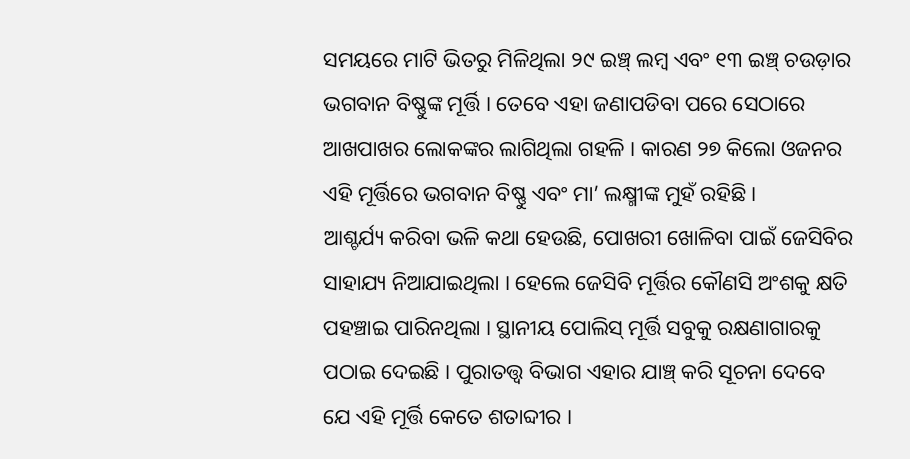ସମୟରେ ମାଟି ଭିତରୁ ମିଳିଥିଲା ୨୯ ଇଞ୍ଚ୍ ଲମ୍ବ ଏବଂ ୧୩ ଇଞ୍ଚ୍ ଚଉଡ଼ାର ଭଗବାନ ବିଷ୍ଣୁଙ୍କ ମୂର୍ତ୍ତି । ତେବେ ଏହା ଜଣାପଡିବା ପରେ ସେଠାରେ ଆଖପାଖର ଲୋକଙ୍କର ଲାଗିଥିଲା ଗହଳି । କାରଣ ୨୭ କିଲୋ ଓଜନର ଏହି ମୂର୍ତ୍ତିରେ ଭଗବାନ ବିଷ୍ଣୁ ଏବଂ ମା’ ଲକ୍ଷ୍ମୀଙ୍କ ମୁହଁ ରହିଛି ।
ଆଶ୍ଚର୍ଯ୍ୟ କରିବା ଭଳି କଥା ହେଉଛି, ପୋଖରୀ ଖୋଳିବା ପାଇଁ ଜେସିବିର ସାହାଯ୍ୟ ନିଆଯାଇଥିଲା । ହେଲେ ଜେସିବି ମୂର୍ତ୍ତିର କୌଣସି ଅଂଶକୁ କ୍ଷତି ପହଞ୍ଚାଇ ପାରିନଥିଲା । ସ୍ଥାନୀୟ ପୋଲିସ୍ ମୂର୍ତ୍ତି ସବୁକୁ ରକ୍ଷଣାଗାରକୁ ପଠାଇ ଦେଇଛି । ପୁରାତତ୍ତ୍ୱ ବିଭାଗ ଏହାର ଯାଞ୍ଚ୍ କରି ସୂଚନା ଦେବେ ଯେ ଏହି ମୂର୍ତ୍ତି କେତେ ଶତାବ୍ଦୀର ।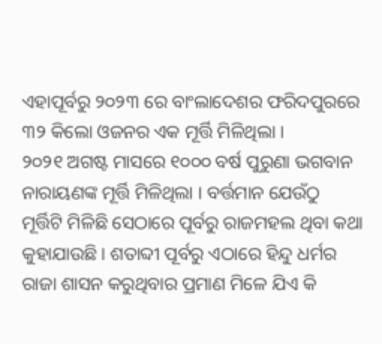ଏହାପୂର୍ବରୁ ୨୦୨୩ ରେ ବାଂଲାଦେଶର ଫରିଦପୁରରେ ୩୨ କିଲୋ ଓଜନର ଏକ ମୂର୍ତ୍ତି ମିଳିଥିଲା ।
୨୦୨୧ ଅଗଷ୍ଟ ମାସରେ ୧୦୦୦ ବର୍ଷ ପୁରୁଣା ଭଗବାନ ନାରାୟଣଙ୍କ ମୂର୍ତ୍ତି ମିଳିଥିଲା । ବର୍ତ୍ତମାନ ଯେଉଁଠୁ ମୂର୍ତ୍ତିଟି ମିଳିଛି ସେଠାରେ ପୂର୍ବରୁ ରାଜମହଲ ଥିବା କଥା କୁହାଯାଉଛି । ଶତାବ୍ଦୀ ପୂର୍ବରୁ ଏଠାରେ ହିନ୍ଦୁ ଧର୍ମର ରାଜା ଶାସନ କରୁଥିବାର ପ୍ରମାଣ ମିଳେ ଯିଏ କି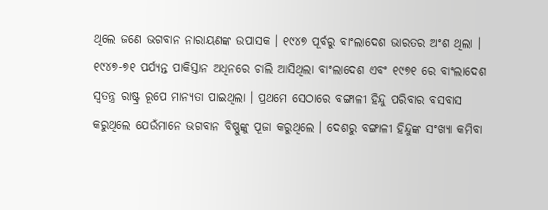ଥିଲେ ଜଣେ ଭଗବାନ ନାରାୟଣଙ୍କ ଉପାସକ । ୧୯୪୭ ପୂର୍ବରୁ ବାଂଲାଦେଶ ଭାରତର ଅଂଶ ଥିଲା ।
୧୯୪୭-୭୧ ପର୍ଯ୍ୟନ୍ତ ପାକିସ୍ତାନ ଅଧିନରେ ଚାଲି ଆସିଥିଲା ବାଂଲାଦେଶ ଏବଂ ୧୯୭୧ ରେ ବାଂଲାଦେଶ ସ୍ବତନ୍ତ୍ର ରାଷ୍ଟ୍ର ରୂପେ ମାନ୍ୟତା ପାଇଥିଲା । ପ୍ରଥମେ ସେଠାରେ ବଙ୍ଗାଳୀ ହିନ୍ଦୁ ପରିବାର ବସବାସ କରୁଥିଲେ ଯେଉଁମାନେ ଭଗବାନ ବିଷ୍ଣୁଙ୍କୁ ପୂଜା କରୁଥିଲେ । ଦେଶରୁ ବଙ୍ଗାଳୀ ହିନ୍ଦୁଙ୍କ ସଂଖ୍ୟା କମିବା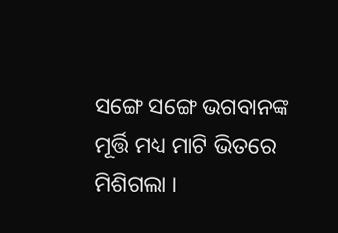ସଙ୍ଗେ ସଙ୍ଗେ ଭଗବାନଙ୍କ ମୂର୍ତ୍ତି ମଧ୍ୟ ମାଟି ଭିତରେ ମିଶିଗଲା ।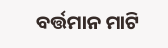ବର୍ତ୍ତମାନ ମାଟି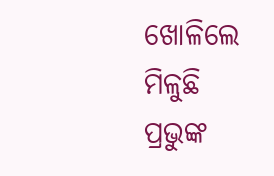ଖୋଳିଲେ ମିଳୁଛି ପ୍ରଭୁଙ୍କ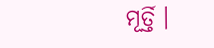ମୂର୍ତ୍ତି ।